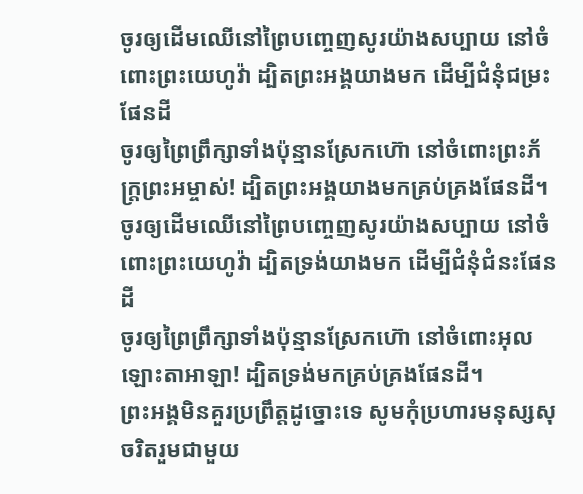ចូរឲ្យដើមឈើនៅព្រៃបញ្ចេញសូរយ៉ាងសប្បាយ នៅចំពោះព្រះយេហូវ៉ា ដ្បិតព្រះអង្គយាងមក ដើម្បីជំនុំជម្រះផែនដី
ចូរឲ្យព្រៃព្រឹក្សាទាំងប៉ុន្មានស្រែកហ៊ោ នៅចំពោះព្រះភ័ក្ត្រព្រះអម្ចាស់! ដ្បិតព្រះអង្គយាងមកគ្រប់គ្រងផែនដី។
ចូរឲ្យដើមឈើនៅព្រៃបញ្ចេញសូរយ៉ាងសប្បាយ នៅចំពោះព្រះយេហូវ៉ា ដ្បិតទ្រង់យាងមក ដើម្បីជំនុំជំនះផែនដី
ចូរឲ្យព្រៃព្រឹក្សាទាំងប៉ុន្មានស្រែកហ៊ោ នៅចំពោះអុលឡោះតាអាឡា! ដ្បិតទ្រង់មកគ្រប់គ្រងផែនដី។
ព្រះអង្គមិនគួរប្រព្រឹត្តដូច្នោះទេ សូមកុំប្រហារមនុស្សសុចរិតរួមជាមួយ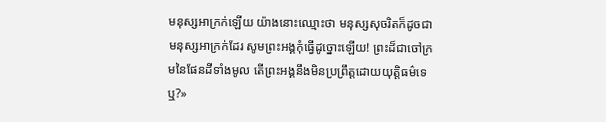មនុស្សអាក្រក់ឡើយ យ៉ាងនោះឈ្មោះថា មនុស្សសុចរិតក៏ដូចជាមនុស្សអាក្រក់ដែរ សូមព្រះអង្គកុំធ្វើដូច្នោះឡើយ! ព្រះដ៏ជាចៅក្រមនៃផែនដីទាំងមូល តើព្រះអង្គនឹងមិនប្រព្រឹត្តដោយយុត្តិធម៌ទេឬ?»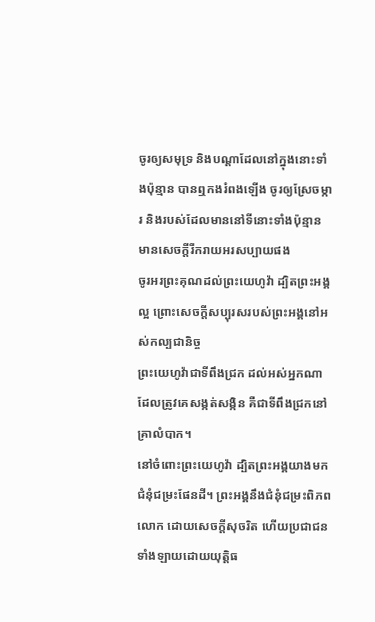ចូរឲ្យសមុទ្រ និងបណ្ដាដែលនៅក្នុងនោះទាំងប៉ុន្មាន បានឮកងរំពងឡើង ចូរឲ្យស្រែចម្ការ និងរបស់ដែលមាននៅទីនោះទាំងប៉ុន្មាន មានសេចក្ដីរីករាយអរសប្បាយផង
ចូរអរព្រះគុណដល់ព្រះយេហូវ៉ា ដ្បិតព្រះអង្គល្អ ព្រោះសេចក្ដីសប្បុរសរបស់ព្រះអង្គនៅអស់កល្បជានិច្ច
ព្រះយេហូវ៉ាជាទីពឹងជ្រក ដល់អស់អ្នកណាដែលត្រូវគេសង្កត់សង្កិន គឺជាទីពឹងជ្រកនៅគ្រាលំបាក។
នៅចំពោះព្រះយេហូវ៉ា ដ្បិតព្រះអង្គយាងមក ជំនុំជម្រះផែនដី។ ព្រះអង្គនឹងជំនុំជម្រះពិភពលោក ដោយសេចក្ដីសុចរិត ហើយប្រជាជនទាំងឡាយដោយយុត្តិធ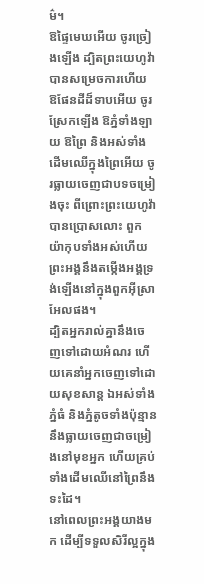ម៌។
ឱផ្ទៃមេឃអើយ ចូរច្រៀងឡើង ដ្បិតព្រះយេហូវ៉ាបានសម្រេចការហើយ ឱផែនដីដ៏ទាបអើយ ចូរស្រែកឡើង ឱភ្នំទាំងឡាយ ឱព្រៃ និងអស់ទាំងដើមឈើក្នុងព្រៃអើយ ចូរធ្លាយចេញជាបទចម្រៀងចុះ ពីព្រោះព្រះយេហូវ៉ាបានប្រោសលោះ ពួកយ៉ាកុបទាំងអស់ហើយ ព្រះអង្គនឹងតម្កើងអង្គទ្រង់ឡើងនៅក្នុងពួកអ៊ីស្រាអែលផង។
ដ្បិតអ្នករាល់គ្នានឹងចេញទៅដោយអំណរ ហើយគេនាំអ្នកចេញទៅដោយសុខសាន្ត ឯអស់ទាំងភ្នំធំ និងភ្នំតូចទាំងប៉ុន្មាន នឹងធ្លាយចេញជាចម្រៀងនៅមុខអ្នក ហើយគ្រប់ទាំងដើមឈើនៅព្រៃនឹងទះដៃ។
នៅពេលព្រះអង្គយាងមក ដើម្បីទទួលសិរីល្អក្នុង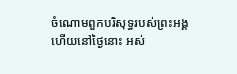ចំណោមពួកបរិសុទ្ធរបស់ព្រះអង្គ ហើយនៅថ្ងៃនោះ អស់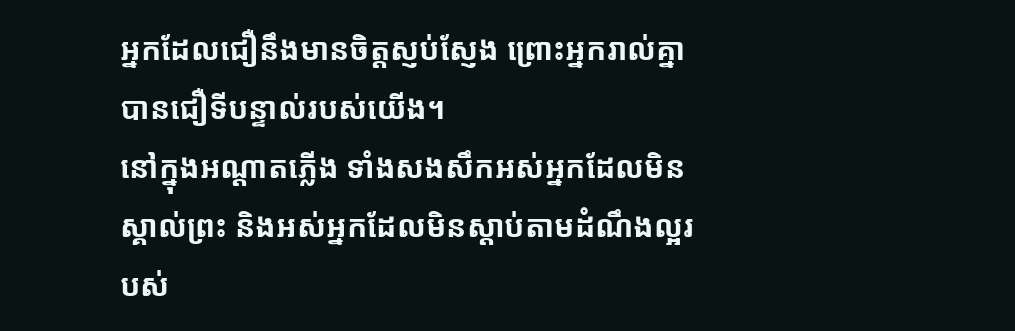អ្នកដែលជឿនឹងមានចិត្តស្ញប់ស្ញែង ព្រោះអ្នករាល់គ្នាបានជឿទីបន្ទាល់របស់យើង។
នៅក្នុងអណ្ដាតភ្លើង ទាំងសងសឹកអស់អ្នកដែលមិនស្គាល់ព្រះ និងអស់អ្នកដែលមិនស្តាប់តាមដំណឹងល្អរបស់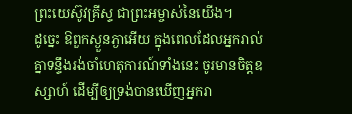ព្រះយេស៊ូវគ្រីស្ទ ជាព្រះអម្ចាស់នៃយើង។
ដូច្នេះ ឱពួកស្ងួនភ្ងាអើយ ក្នុងពេលដែលអ្នករាល់គ្នាទន្ទឹងរង់ចាំហេតុការណ៍ទាំងនេះ ចូរមានចិត្តឧស្សាហ៍ ដើម្បីឲ្យទ្រង់បានឃើញអ្នករា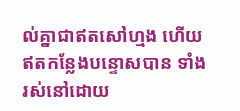ល់គ្នាជាឥតសៅហ្មង ហើយឥតកន្លែងបន្ទោសបាន ទាំងរស់នៅដោយ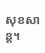សុខសាន្ត។